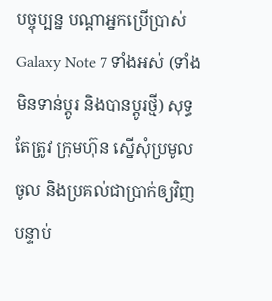បច្ចុប្បន្ន បណ្តាអ្នកប្រើប្រាស់ Galaxy Note 7 ទាំងអស់ (ទាំងមិនទាន់ប្តូរ និងបានប្តូរថ្មី) សុទ្ធតែត្រូវ ក្រុមហ៊ុន ស្នើសុំប្រមូលចូល និងប្រគល់ជាប្រាក់ឲ្យវិញ បន្ទាប់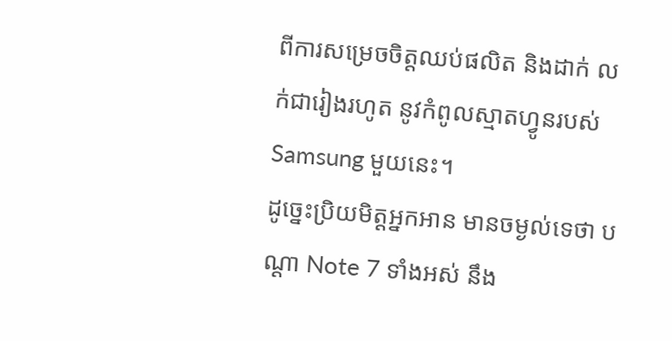ពីការសម្រេចចិត្តឈប់ផលិត និងដាក់ លក់ជារៀងរហូត នូវកំពូលស្មាតហ្វូនរបស់ Samsung មួយនេះ។
ដូច្នេះប្រិយមិត្តអ្នកអាន មានចម្ងល់ទេថា បណ្តា Note 7 ទាំងអស់ នឹង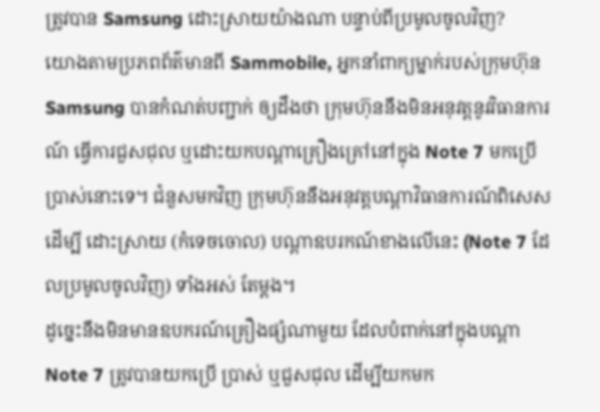ត្រូវបាន Samsung ដោះស្រាយយ៉ាងណា បន្ទាប់ពីប្រមូលចូលវិញ?
យោងតាមប្រភពព័ត៌មានពី Sammobile, អ្នកនាំពាក្យម្នាក់របស់ក្រុមហ៊ុន Samsung បានកំណត់បញ្ជាក់ ឲ្យដឹងថា ក្រុមហ៊ុននឹងមិនអនុវត្តនូវវិធានការណ៍ ធ្វើការជួសជុល ឬដោះយកបណ្តាគ្រឿងគ្រៅនៅក្នុង Note 7 មកប្រើប្រាស់នោះទេ។ ជំនួសមកវិញ ក្រុមហ៊ុននឹងអនុវត្តបណ្តាវិធានការណ៍ពិសេស ដើម្បី ដោះស្រាយ (កំទេចចោល) បណ្តាឧបរកណ៍ខាងលើនេះ (Note 7 ដែលប្រមូលចូលវិញ) ទាំងអស់ តែម្តង។
ដូច្នេះនឹងមិនមានឧបករណ៍គ្រឿងផ្សំណាមួយ ដែលបំពាក់នៅក្នុងបណ្តា Note 7 ត្រូវបានយកប្រើ ប្រាស់ ឬជួសជុល ដើម្បីយកមក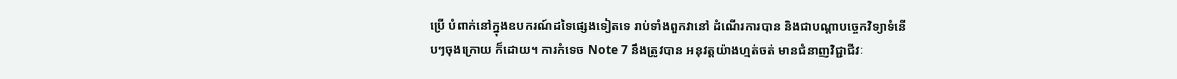ប្រើ បំពាក់នៅក្នុងឧបករណ៍ដទៃផ្សេងទៀតទេ រាប់ទាំងពួកវានៅ ដំណើរការបាន និងជាបណ្តាបច្ចេកវិទ្យាទំនើបៗចុងក្រោយ ក៏ដោយ។ ការកំទេច Note 7 នឹងត្រូវបាន អនុវត្តយ៉ាងហ្មត់ចត់ មានជំនាញវិជ្ជាជីវៈ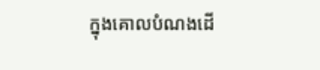ក្នុងគោលបំណងដើ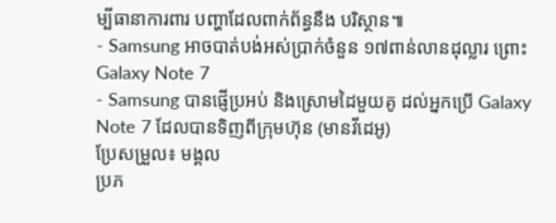ម្បីធានាការពារ បញ្ហាដែលពាក់ព័ន្ធនឹង បរិស្ថាន៕
- Samsung អាចបាត់បង់អស់ប្រាក់ចំនួន ១៧ពាន់លានដុល្លារ ព្រោះ Galaxy Note 7
- Samsung បានផ្ញើប្រអប់ និងស្រោមដៃមួយគូ ដល់អ្នកប្រើ Galaxy Note 7 ដែលបានទិញពីក្រុមហ៊ុន (មានវីដេអូ)
ប្រែសម្រួល៖ មង្គល
ប្រភ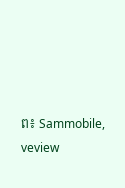ព៖ Sammobile, veview